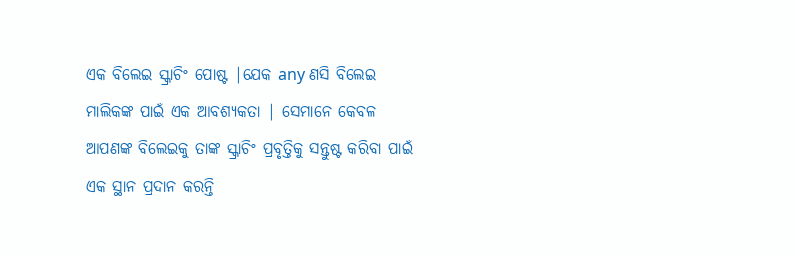ଏକ ବିଲେଇ ସ୍କ୍ରାଚିଂ ପୋଷ୍ଟ |ଯେକ any ଣସି ବିଲେଇ ମାଲିକଙ୍କ ପାଇଁ ଏକ ଆବଶ୍ୟକତା | ସେମାନେ କେବଳ ଆପଣଙ୍କ ବିଲେଇକୁ ତାଙ୍କ ସ୍କ୍ରାଚିଂ ପ୍ରବୃତ୍ତିକୁ ସନ୍ତୁଷ୍ଟ କରିବା ପାଇଁ ଏକ ସ୍ଥାନ ପ୍ରଦାନ କରନ୍ତି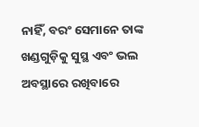ନାହିଁ, ବରଂ ସେମାନେ ତାଙ୍କ ଖଣ୍ଡଗୁଡ଼ିକୁ ସୁସ୍ଥ ଏବଂ ଭଲ ଅବସ୍ଥାରେ ରଖିବାରେ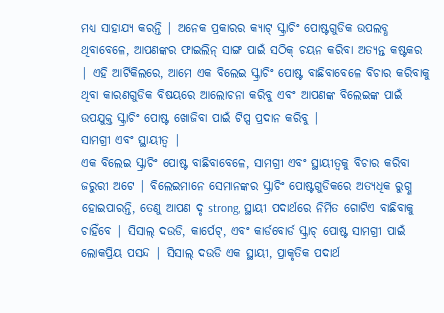ମଧ୍ୟ ସାହାଯ୍ୟ କରନ୍ତି | ଅନେକ ପ୍ରକାରର କ୍ୟାଟ୍ ସ୍କ୍ରାଚିଂ ପୋଷ୍ଟଗୁଡିକ ଉପଲବ୍ଧ ଥିବାବେଳେ, ଆପଣଙ୍କର ଫାଇଲିନ୍ ସାଙ୍ଗ ପାଇଁ ସଠିକ୍ ଚୟନ କରିବା ଅତ୍ୟନ୍ତ କଷ୍ଟକର | ଏହି ଆର୍ଟିକିଲରେ, ଆମେ ଏକ ବିଲେଇ ସ୍କ୍ରାଚିଂ ପୋଷ୍ଟ ବାଛିବାବେଳେ ବିଚାର କରିବାକୁ ଥିବା କାରଣଗୁଡିକ ବିଷୟରେ ଆଲୋଚନା କରିବୁ ଏବଂ ଆପଣଙ୍କ ବିଲେଇଙ୍କ ପାଇଁ ଉପଯୁକ୍ତ ସ୍କ୍ରାଚିଂ ପୋଷ୍ଟ ଖୋଜିବା ପାଇଁ ଟିପ୍ସ ପ୍ରଦାନ କରିବୁ |
ସାମଗ୍ରୀ ଏବଂ ସ୍ଥାୟୀତ୍ୱ |
ଏକ ବିଲେଇ ସ୍କ୍ରାଚିଂ ପୋଷ୍ଟ ବାଛିବାବେଳେ, ସାମଗ୍ରୀ ଏବଂ ସ୍ଥାୟୀତ୍ୱକୁ ବିଚାର କରିବା ଜରୁରୀ ଅଟେ | ବିଲେଇମାନେ ସେମାନଙ୍କର ସ୍କ୍ରାଚିଂ ପୋଷ୍ଟଗୁଡିକରେ ଅତ୍ୟଧିକ ରୁଗ୍ଣ ହୋଇପାରନ୍ତି, ତେଣୁ ଆପଣ ଦୃ strong, ସ୍ଥାୟୀ ପଦାର୍ଥରେ ନିର୍ମିତ ଗୋଟିଏ ବାଛିବାକୁ ଚାହିଁବେ | ସିସାଲ୍ ଦଉଡି, କାର୍ପେଟ୍, ଏବଂ କାର୍ଡବୋର୍ଡ ସ୍କ୍ରାଚ୍ ପୋଷ୍ଟ ସାମଗ୍ରୀ ପାଇଁ ଲୋକପ୍ରିୟ ପସନ୍ଦ | ସିସାଲ୍ ଦଉଡି ଏକ ସ୍ଥାୟୀ, ପ୍ରାକୃତିକ ପଦାର୍ଥ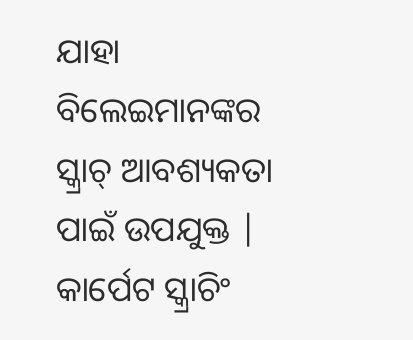ଯାହା ବିଲେଇମାନଙ୍କର ସ୍କ୍ରାଚ୍ ଆବଶ୍ୟକତା ପାଇଁ ଉପଯୁକ୍ତ | କାର୍ପେଟ ସ୍କ୍ରାଚିଂ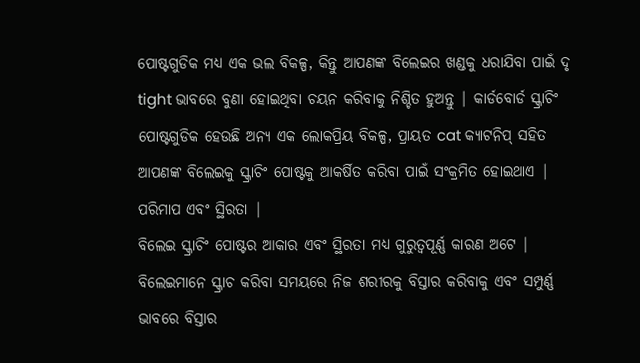ପୋଷ୍ଟଗୁଡିକ ମଧ୍ୟ ଏକ ଭଲ ବିକଳ୍ପ, କିନ୍ତୁ ଆପଣଙ୍କ ବିଲେଇର ଖଣ୍ଡକୁ ଧରାଯିବା ପାଇଁ ଦୃ tight ଭାବରେ ବୁଣା ହୋଇଥିବା ଚୟନ କରିବାକୁ ନିଶ୍ଚିତ ହୁଅନ୍ତୁ | କାର୍ଡବୋର୍ଡ ସ୍କ୍ରାଚିଂ ପୋଷ୍ଟଗୁଡିକ ହେଉଛି ଅନ୍ୟ ଏକ ଲୋକପ୍ରିୟ ବିକଳ୍ପ, ପ୍ରାୟତ cat କ୍ୟାଟନିପ୍ ସହିତ ଆପଣଙ୍କ ବିଲେଇକୁ ସ୍କ୍ରାଚିଂ ପୋଷ୍ଟକୁ ଆକର୍ଷିତ କରିବା ପାଇଁ ସଂକ୍ରମିତ ହୋଇଥାଏ |
ପରିମାପ ଏବଂ ସ୍ଥିରତା |
ବିଲେଇ ସ୍କ୍ରାଚିଂ ପୋଷ୍ଟର ଆକାର ଏବଂ ସ୍ଥିରତା ମଧ୍ୟ ଗୁରୁତ୍ୱପୂର୍ଣ୍ଣ କାରଣ ଅଟେ | ବିଲେଇମାନେ ସ୍କ୍ରାଚ କରିବା ସମୟରେ ନିଜ ଶରୀରକୁ ବିସ୍ତାର କରିବାକୁ ଏବଂ ସମ୍ପୁର୍ଣ୍ଣ ଭାବରେ ବିସ୍ତାର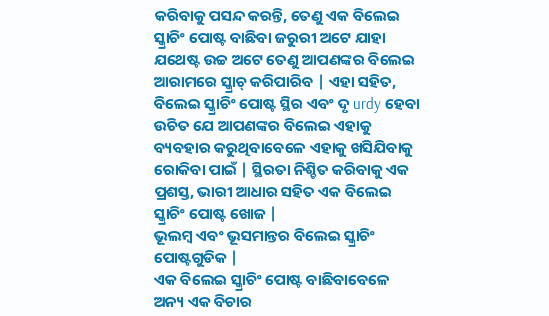କରିବାକୁ ପସନ୍ଦ କରନ୍ତି, ତେଣୁ ଏକ ବିଲେଇ ସ୍କ୍ରାଚିଂ ପୋଷ୍ଟ ବାଛିବା ଜରୁରୀ ଅଟେ ଯାହା ଯଥେଷ୍ଟ ଉଚ୍ଚ ଅଟେ ତେଣୁ ଆପଣଙ୍କର ବିଲେଇ ଆରାମରେ ସ୍କ୍ରାଚ୍ କରିପାରିବ | ଏହା ସହିତ, ବିଲେଇ ସ୍କ୍ରାଚିଂ ପୋଷ୍ଟ ସ୍ଥିର ଏବଂ ଦୃ urdy ହେବା ଉଚିତ ଯେ ଆପଣଙ୍କର ବିଲେଇ ଏହାକୁ ବ୍ୟବହାର କରୁଥିବାବେଳେ ଏହାକୁ ଖସିଯିବାକୁ ରୋକିବା ପାଇଁ | ସ୍ଥିରତା ନିଶ୍ଚିତ କରିବାକୁ ଏକ ପ୍ରଶସ୍ତ, ଭାରୀ ଆଧାର ସହିତ ଏକ ବିଲେଇ ସ୍କ୍ରାଚିଂ ପୋଷ୍ଟ ଖୋଜ |
ଭୂଲମ୍ବ ଏବଂ ଭୂସମାନ୍ତର ବିଲେଇ ସ୍କ୍ରାଚିଂ ପୋଷ୍ଟଗୁଡିକ |
ଏକ ବିଲେଇ ସ୍କ୍ରାଚିଂ ପୋଷ୍ଟ ବାଛିବାବେଳେ ଅନ୍ୟ ଏକ ବିଚାର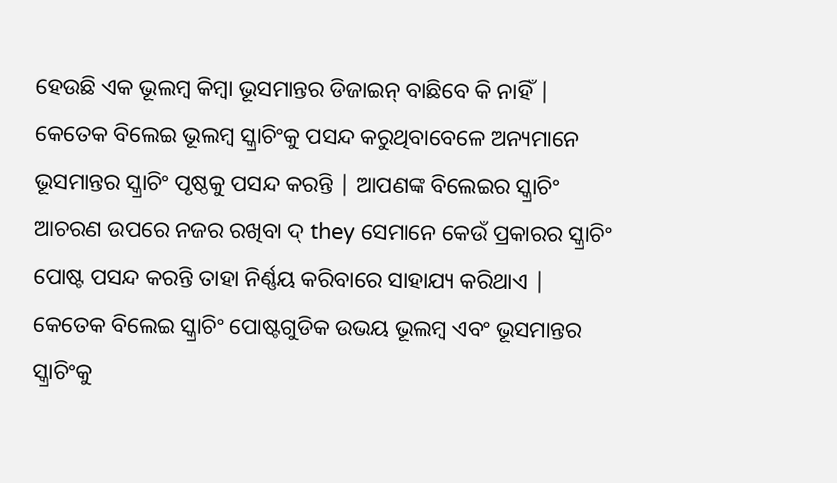ହେଉଛି ଏକ ଭୂଲମ୍ବ କିମ୍ବା ଭୂସମାନ୍ତର ଡିଜାଇନ୍ ବାଛିବେ କି ନାହିଁ | କେତେକ ବିଲେଇ ଭୂଲମ୍ବ ସ୍କ୍ରାଚିଂକୁ ପସନ୍ଦ କରୁଥିବାବେଳେ ଅନ୍ୟମାନେ ଭୂସମାନ୍ତର ସ୍କ୍ରାଚିଂ ପୃଷ୍ଠକୁ ପସନ୍ଦ କରନ୍ତି | ଆପଣଙ୍କ ବିଲେଇର ସ୍କ୍ରାଚିଂ ଆଚରଣ ଉପରେ ନଜର ରଖିବା ଦ୍ they ସେମାନେ କେଉଁ ପ୍ରକାରର ସ୍କ୍ରାଚିଂ ପୋଷ୍ଟ ପସନ୍ଦ କରନ୍ତି ତାହା ନିର୍ଣ୍ଣୟ କରିବାରେ ସାହାଯ୍ୟ କରିଥାଏ | କେତେକ ବିଲେଇ ସ୍କ୍ରାଚିଂ ପୋଷ୍ଟଗୁଡିକ ଉଭୟ ଭୂଲମ୍ବ ଏବଂ ଭୂସମାନ୍ତର ସ୍କ୍ରାଚିଂକୁ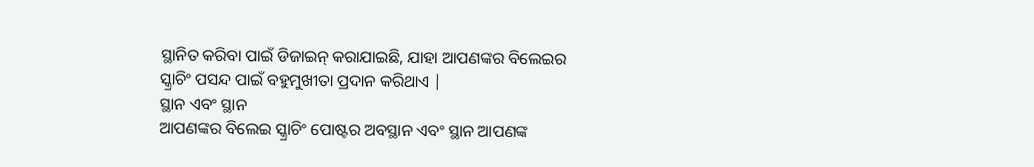ସ୍ଥାନିତ କରିବା ପାଇଁ ଡିଜାଇନ୍ କରାଯାଇଛି, ଯାହା ଆପଣଙ୍କର ବିଲେଇର ସ୍କ୍ରାଚିଂ ପସନ୍ଦ ପାଇଁ ବହୁମୁଖୀତା ପ୍ରଦାନ କରିଥାଏ |
ସ୍ଥାନ ଏବଂ ସ୍ଥାନ
ଆପଣଙ୍କର ବିଲେଇ ସ୍କ୍ରାଚିଂ ପୋଷ୍ଟର ଅବସ୍ଥାନ ଏବଂ ସ୍ଥାନ ଆପଣଙ୍କ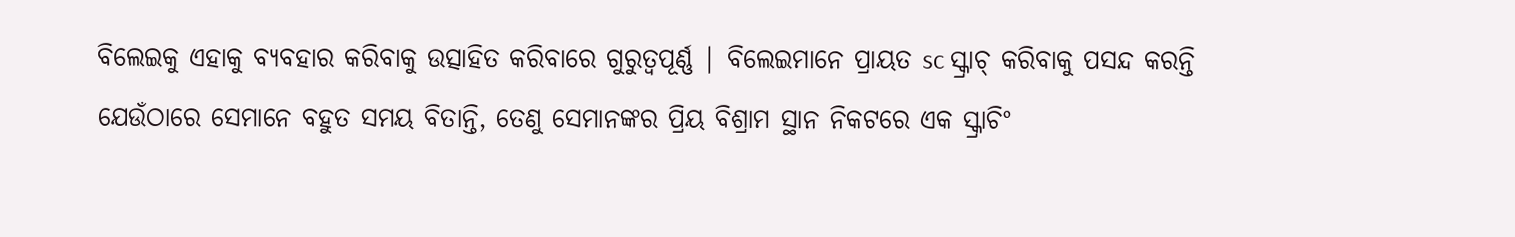ବିଲେଇକୁ ଏହାକୁ ବ୍ୟବହାର କରିବାକୁ ଉତ୍ସାହିତ କରିବାରେ ଗୁରୁତ୍ୱପୂର୍ଣ୍ଣ | ବିଲେଇମାନେ ପ୍ରାୟତ sc ସ୍କ୍ରାଚ୍ କରିବାକୁ ପସନ୍ଦ କରନ୍ତି ଯେଉଁଠାରେ ସେମାନେ ବହୁତ ସମୟ ବିତାନ୍ତି, ତେଣୁ ସେମାନଙ୍କର ପ୍ରିୟ ବିଶ୍ରାମ ସ୍ଥାନ ନିକଟରେ ଏକ ସ୍କ୍ରାଚିଂ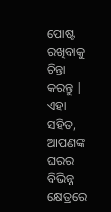ପୋଷ୍ଟ ରଖିବାକୁ ଚିନ୍ତା କରନ୍ତୁ | ଏହା ସହିତ, ଆପଣଙ୍କ ଘରର ବିଭିନ୍ନ କ୍ଷେତ୍ରରେ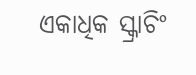ଏକାଧିକ ସ୍କ୍ରାଚିଂ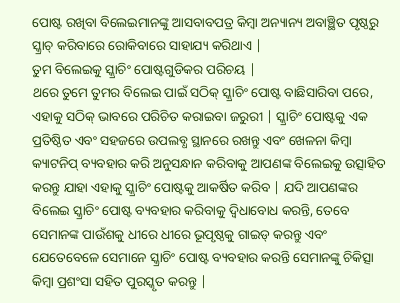ପୋଷ୍ଟ ରଖିବା ବିଲେଇମାନଙ୍କୁ ଆସବାବପତ୍ର କିମ୍ବା ଅନ୍ୟାନ୍ୟ ଅବାଞ୍ଛିତ ପୃଷ୍ଠରୁ ସ୍କ୍ରାଚ୍ କରିବାରେ ରୋକିବାରେ ସାହାଯ୍ୟ କରିଥାଏ |
ତୁମ ବିଲେଇକୁ ସ୍କ୍ରାଚିଂ ପୋଷ୍ଟଗୁଡିକର ପରିଚୟ |
ଥରେ ତୁମେ ତୁମର ବିଲେଇ ପାଇଁ ସଠିକ୍ ସ୍କ୍ରାଚିଂ ପୋଷ୍ଟ ବାଛିସାରିବା ପରେ, ଏହାକୁ ସଠିକ୍ ଭାବରେ ପରିଚିତ କରାଇବା ଜରୁରୀ | ସ୍କ୍ରାଚିଂ ପୋଷ୍ଟକୁ ଏକ ପ୍ରତିଷ୍ଠିତ ଏବଂ ସହଜରେ ଉପଲବ୍ଧ ସ୍ଥାନରେ ରଖନ୍ତୁ ଏବଂ ଖେଳନା କିମ୍ବା କ୍ୟାଟନିପ୍ ବ୍ୟବହାର କରି ଅନୁସନ୍ଧାନ କରିବାକୁ ଆପଣଙ୍କ ବିଲେଇକୁ ଉତ୍ସାହିତ କରନ୍ତୁ ଯାହା ଏହାକୁ ସ୍କ୍ରାଚିଂ ପୋଷ୍ଟକୁ ଆକର୍ଷିତ କରିବ | ଯଦି ଆପଣଙ୍କର ବିଲେଇ ସ୍କ୍ରାଚିଂ ପୋଷ୍ଟ ବ୍ୟବହାର କରିବାକୁ ଦ୍ୱିଧାବୋଧ କରନ୍ତି, ତେବେ ସେମାନଙ୍କ ପାଉଁଶକୁ ଧୀରେ ଧୀରେ ଭୂପୃଷ୍ଠକୁ ଗାଇଡ୍ କରନ୍ତୁ ଏବଂ ଯେତେବେଳେ ସେମାନେ ସ୍କ୍ରାଚିଂ ପୋଷ୍ଟ ବ୍ୟବହାର କରନ୍ତି ସେମାନଙ୍କୁ ଚିକିତ୍ସା କିମ୍ବା ପ୍ରଶଂସା ସହିତ ପୁରସ୍କୃତ କରନ୍ତୁ |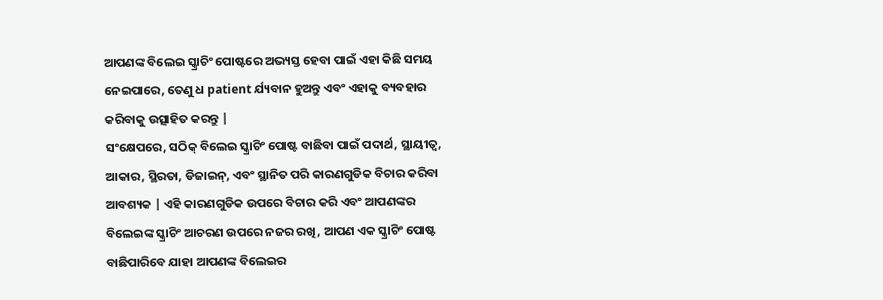ଆପଣଙ୍କ ବିଲେଇ ସ୍କ୍ରାଚିଂ ପୋଷ୍ଟରେ ଅଭ୍ୟସ୍ତ ହେବା ପାଇଁ ଏହା କିଛି ସମୟ ନେଇପାରେ, ତେଣୁ ଧ patient ର୍ଯ୍ୟବାନ ହୁଅନ୍ତୁ ଏବଂ ଏହାକୁ ବ୍ୟବହାର କରିବାକୁ ଉତ୍ସାହିତ କରନ୍ତୁ |
ସଂକ୍ଷେପରେ, ସଠିକ୍ ବିଲେଇ ସ୍କ୍ରାଚିଂ ପୋଷ୍ଟ ବାଛିବା ପାଇଁ ପଦାର୍ଥ, ସ୍ଥାୟୀତ୍ୱ, ଆକାର, ସ୍ଥିରତା, ଡିଜାଇନ୍, ଏବଂ ସ୍ଥାନିତ ପରି କାରଣଗୁଡିକ ବିଚାର କରିବା ଆବଶ୍ୟକ | ଏହି କାରଣଗୁଡିକ ଉପରେ ବିଚାର କରି ଏବଂ ଆପଣଙ୍କର ବିଲେଇଙ୍କ ସ୍କ୍ରାଚିଂ ଆଚରଣ ଉପରେ ନଜର ରଖି, ଆପଣ ଏକ ସ୍କ୍ରାଚିଂ ପୋଷ୍ଟ ବାଛିପାରିବେ ଯାହା ଆପଣଙ୍କ ବିଲେଇର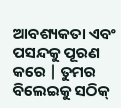ଆବଶ୍ୟକତା ଏବଂ ପସନ୍ଦକୁ ପୂରଣ କରେ | ତୁମର ବିଲେଇକୁ ସଠିକ୍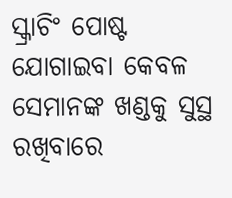ସ୍କ୍ରାଚିଂ ପୋଷ୍ଟ ଯୋଗାଇବା କେବଳ ସେମାନଙ୍କ ଖଣ୍ଡକୁ ସୁସ୍ଥ ରଖିବାରେ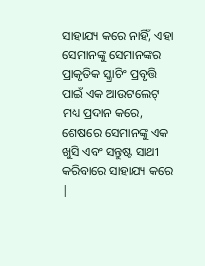ସାହାଯ୍ୟ କରେ ନାହିଁ, ଏହା ସେମାନଙ୍କୁ ସେମାନଙ୍କର ପ୍ରାକୃତିକ ସ୍କ୍ରାଚିଂ ପ୍ରବୃତ୍ତି ପାଇଁ ଏକ ଆଉଟଲେଟ୍ ମଧ୍ୟ ପ୍ରଦାନ କରେ, ଶେଷରେ ସେମାନଙ୍କୁ ଏକ ଖୁସି ଏବଂ ସନ୍ତୁଷ୍ଟ ସାଥୀ କରିବାରେ ସାହାଯ୍ୟ କରେ |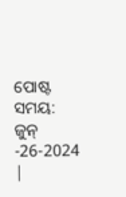ପୋଷ୍ଟ ସମୟ: ଜୁନ୍ -26-2024 |